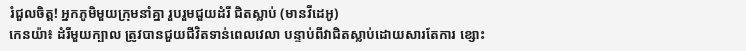រំជួលចិត្ដ! អ្នកភូមិមួយក្រុមនាំគ្នា រួបរួមជួយដំរី ជិតស្លាប់ (មានវីដេអូ)
កេនយ៉ា៖ ដំរីមួយក្បាល ត្រូវបានជួយជីវិតទាន់ពេលវេលា បន្ទាប់ពីវាជិតស្លាប់ដោយសារតែការ ខ្សោះ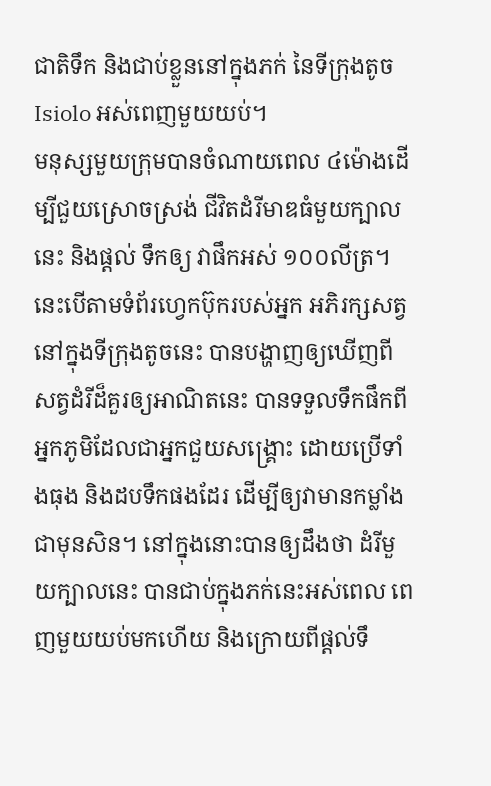ជាតិទឹក និងជាប់ខ្លួននៅក្នុងភក់ នៃទីក្រុងតូច Isiolo អស់ពេញមួយយប់។
មនុស្សមួយក្រុមបានចំណាយពេល ៤ម៉ោងដើម្បីជួយស្រោចស្រង់ ជីវិតដំរីមាឌធំមួយក្បាលនេះ និងផ្ដល់ ទឹកឲ្យ វាផឹកអស់ ១០០លីត្រ។ នេះបើតាមទំព័រហ្វេកប៊ុករបស់អ្នក អភិរក្សសត្វនៅក្នុងទីក្រុងតូចនេះ បានបង្ហាញឲ្យឃើញពី សត្វដំរីដ៏គួរឲ្យអាណិតនេះ បានទទួលទឹកផឹកពី អ្នកភូមិដែលជាអ្នកជួយសង្គ្រោះ ដោយប្រើទាំងធុង និងដបទឹកផងដែរ ដើម្បីឲ្យវាមានកម្លាំងជាមុនសិន។ នៅក្នុងនោះបានឲ្យដឹងថា ដំរីមួយក្បាលនេះ បានជាប់ក្នុងភក់នេះអស់ពេល ពេញមួយយប់មកហើយ និងក្រោយពីផ្ដល់ទឹ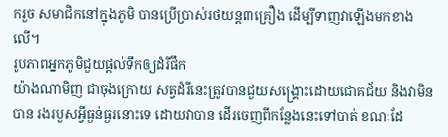ករួច សមាជិកនៅក្នុងភូមិ បានប្រើប្រាស់រថយន្ដ៣គ្រឿង ដើម្បីទាញវាឡើងមកខាងលើ។
រូបភាពអ្នកភូមិជួយផ្ដល់ទឹកឲ្យដំរីផឹក
យ៉ាងណាមិញ ជាចុងក្រោយ សត្វដំរីនេះត្រូវបានជួយសង្គ្រោះដោយជោគជ័យ និងវាមិនបាន រងរបួសអ្វីធ្ងន់ធ្ងរនោះទេ ដោយវាបាន ដើរចេញពីកន្លែងនេះទៅបាត់ ខណៈដែ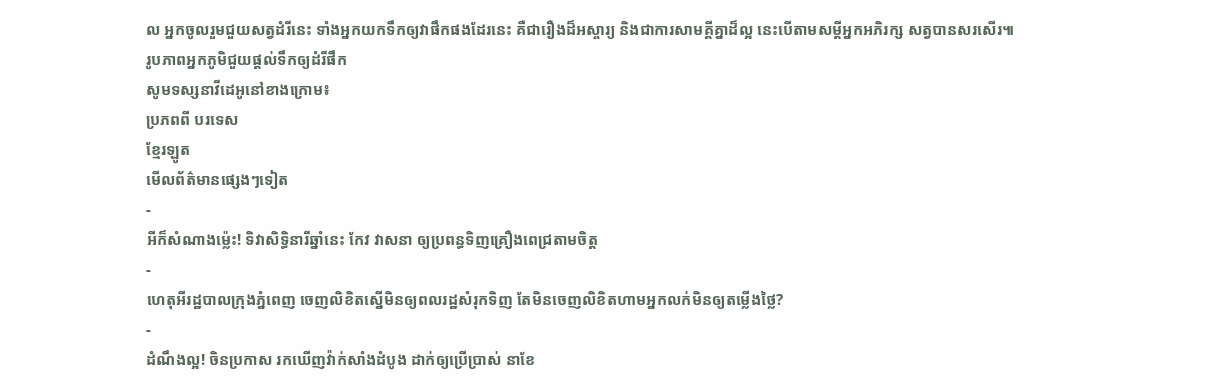ល អ្នកចូលរួមជួយសត្វដំរីនេះ ទាំងអ្នកយកទឹកឲ្យវាផឹកផងដែរនេះ គឺជារឿងដ៏អស្ចារ្យ និងជាការសាមគ្គីគ្នាដ៏ល្អ នេះបើតាមសម្ដីអ្នកអភិរក្ស សត្វបានសរសើរ៕
រូបភាពអ្នកភូមិជួយផ្ដល់ទឹកឲ្យដំរីផឹក
សូមទស្សនាវីដេអូនៅខាងក្រោម៖
ប្រភពពី បរទេស
ខ្មែរឡូត
មើលព័ត៌មានផ្សេងៗទៀត
-
អីក៏សំណាងម្ល៉េះ! ទិវាសិទ្ធិនារីឆ្នាំនេះ កែវ វាសនា ឲ្យប្រពន្ធទិញគ្រឿងពេជ្រតាមចិត្ត
-
ហេតុអីរដ្ឋបាលក្រុងភ្នំពេញ ចេញលិខិតស្នើមិនឲ្យពលរដ្ឋសំរុកទិញ តែមិនចេញលិខិតហាមអ្នកលក់មិនឲ្យតម្លើងថ្លៃ?
-
ដំណឹងល្អ! ចិនប្រកាស រកឃើញវ៉ាក់សាំងដំបូង ដាក់ឲ្យប្រើប្រាស់ នាខែ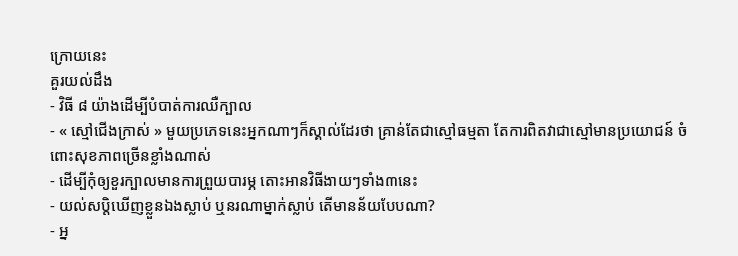ក្រោយនេះ
គួរយល់ដឹង
- វិធី ៨ យ៉ាងដើម្បីបំបាត់ការឈឺក្បាល
- « ស្មៅជើងក្រាស់ » មួយប្រភេទនេះអ្នកណាៗក៏ស្គាល់ដែរថា គ្រាន់តែជាស្មៅធម្មតា តែការពិតវាជាស្មៅមានប្រយោជន៍ ចំពោះសុខភាពច្រើនខ្លាំងណាស់
- ដើម្បីកុំឲ្យខួរក្បាលមានការព្រួយបារម្ភ តោះអានវិធីងាយៗទាំង៣នេះ
- យល់សប្តិឃើញខ្លួនឯងស្លាប់ ឬនរណាម្នាក់ស្លាប់ តើមានន័យបែបណា?
- អ្ន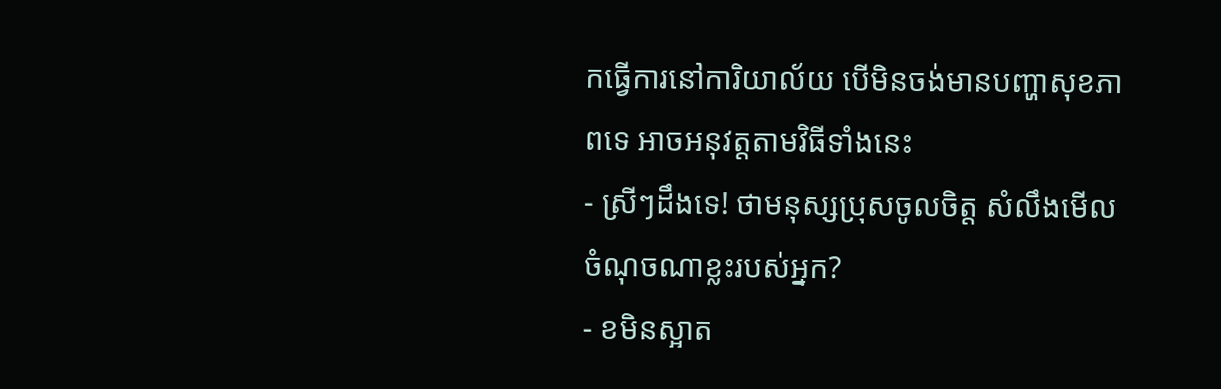កធ្វើការនៅការិយាល័យ បើមិនចង់មានបញ្ហាសុខភាពទេ អាចអនុវត្តតាមវិធីទាំងនេះ
- ស្រីៗដឹងទេ! ថាមនុស្សប្រុសចូលចិត្ត សំលឹងមើលចំណុចណាខ្លះរបស់អ្នក?
- ខមិនស្អាត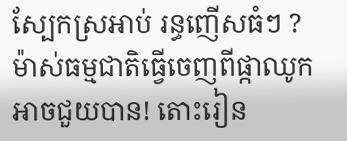ស្បែកស្រអាប់ រន្ធញើសធំៗ ? ម៉ាស់ធម្មជាតិធ្វើចេញពីផ្កាឈូកអាចជួយបាន! តោះរៀន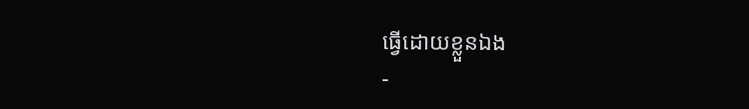ធ្វើដោយខ្លួនឯង
-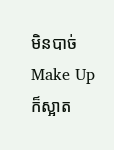មិនបាច់ Make Up ក៏ស្អាត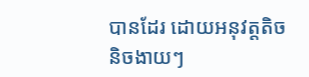បានដែរ ដោយអនុវត្តតិចនិចងាយៗ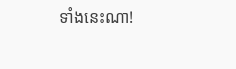ទាំងនេះណា!